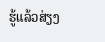ຮູ້ແລ້ວສ່ຽງ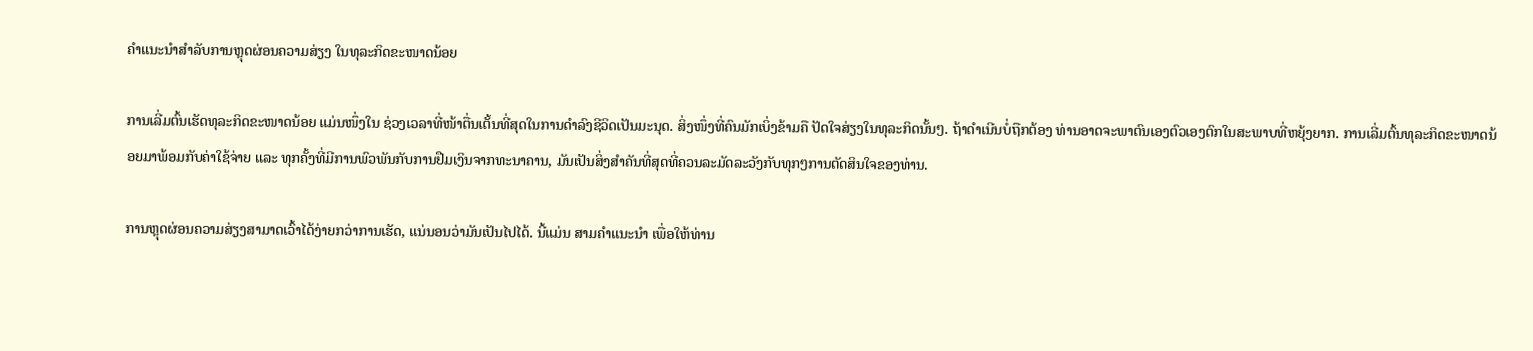ຄຳແນະນຳສຳລັບການຫຼຸດຜ່ອນຄວາມສ່ຽງ ໃນທຸລະກິດຂະໜາດນ້ອຍ

ການເລີ່ມຕົ້ນເຮັດທຸລະກິດຂະໜາດນ້ອຍ ແມ່ນໜຶ່ງໃນ ຊ່ວງເວລາທີ່ໜ້າຕື່ນເຕັ້ນທີ່ສຸດໃນການດຳລົງຊີວິດເປັນມະນຸດ. ສິ່ງໜຶ່ງທີ່ຄົນມັກເບິ່ງຂ້າມຄື ປັດໃຈສ່ຽງໃນທຸລະກິດນັ້ນໆ. ຖ້າດຳເນີນບໍ່ຖືກຕ້ອງ ທ່ານອາດຈະພາຕົນເອງຕົວເອງຕົກໃນສະພາບທີ່ຫຍຸ້ງຍາກ. ການເລີ່ມຕົ້ນທຸລະກິດຂະໜາດນ້ອຍມາພ້ອມກັບຄ່າໃຊ້ຈ່າຍ ແລະ ທຸກຄັ້ງທີ່ມີການພົວພັນກັບການຢືມເງິນຈາກທະນາຄານ, ມັນເປັນສິ່ງສຳຄັນທີ່ສຸດທີ່ຄວນລະມັດລະວັງກັບທຸກໆການຕັດສິນໃຈຂອງທ່ານ.

ການຫຼຸດຜ່ອນຄວາມສ່ຽງສາມາດເວົ້າໄດ້ງ່າຍກວ່າການເຮັດ, ແນ່ນອນວ່າມັນເປັນໄປໄດ້. ນີ້ແມ່ນ ສາມຄຳແນະນຳ ເພື່ອໃຫ້ທ່ານ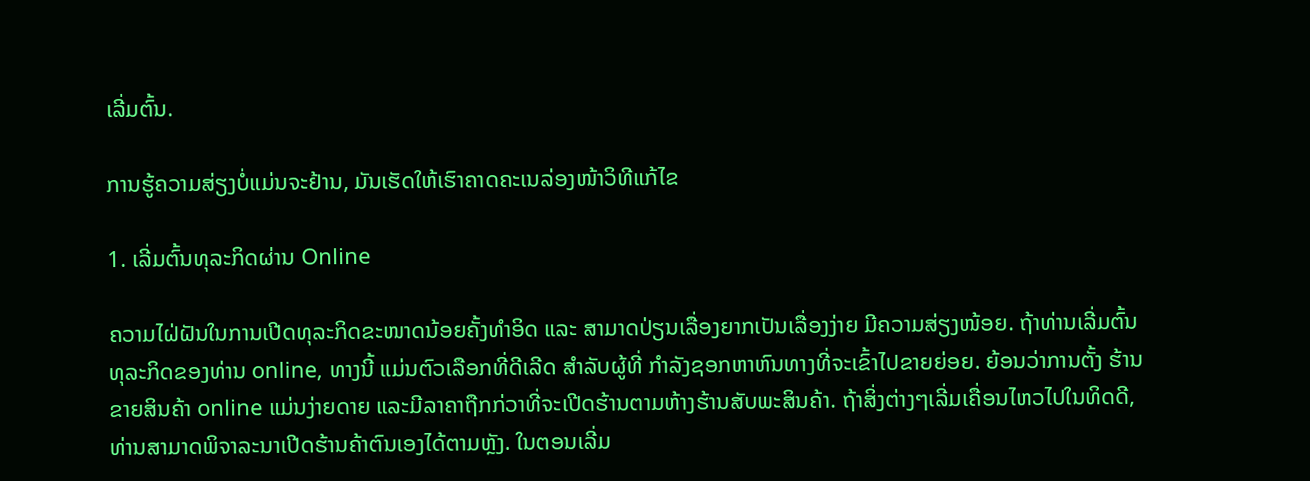ເລີ່ມຕົ້ນ.

ການຮູ້ຄວາມສ່ຽງບໍ່ແມ່ນຈະຢ້ານ, ມັນເຮັດໃຫ້ເຮົາຄາດຄະເນລ່ອງໜ້າວິທີແກ້ໄຂ

1. ເລີ່ມຕົ້ນທຸລະກິດຜ່ານ Online

ຄວາມໄຝ່ຝັນໃນການເປີດທຸລະກິດຂະໜາດນ້ອຍຄັ້ງທຳອິດ ແລະ ສາມາດປ່ຽນເລື່ອງຍາກເປັນເລື່ອງງ່າຍ ມີຄວາມສ່ຽງໜ້ອຍ. ຖ້າທ່ານເລີ່ມຕົ້ນທຸລະກິດຂອງທ່ານ online, ທາງນີ້ ແມ່ນຕົວເລືອກທີ່ດີເລີດ ສໍາລັບຜູ້ທີ່ ກໍາລັງຊອກຫາຫົນທາງທີ່ຈະເຂົ້າໄປຂາຍຍ່ອຍ. ຍ້ອນວ່າການຕັ້ງ ຮ້ານຂາຍສິນຄ້າ online ແມ່ນງ່າຍດາຍ ແລະມີລາຄາຖືກກ່ວາທີ່ຈະເປີດຮ້ານຕາມຫ້າງຮ້ານສັບພະສິນຄ້າ. ຖ້າສິ່ງຕ່າງໆເລີ່ມເຄື່ອນໄຫວໄປໃນທິດດີ, ທ່ານສາມາດພິຈາລະນາເປີດຮ້ານຄ້າຕົນເອງໄດ້ຕາມຫຼັງ. ໃນຕອນເລີ່ມ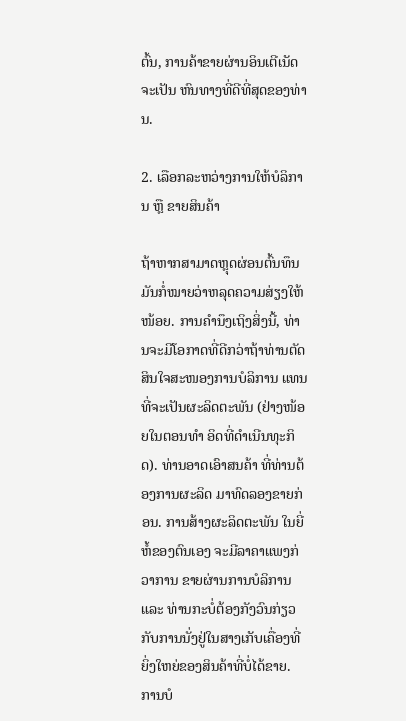ຕົ້ນ, ການຄ້າຂາຍຜ່ານອິນເຕີເນັດຈະເປັນ ຫົນທາງທີ່ດີທີ່ສຸດຂອງທ່ານ.

2. ເລືອກລະຫວ່າງການໃຫ້ບໍລິການ ຫຼື ຂາຍສິນຄ້າ

ຖ້າຫາກສາມາດຫຼຸດຜ່ອນຕົ້ນທຶນ ມັນກໍ່ໝາຍວ່າຫລຸດຄວາມສ່ຽງໃຫ້ໜ້ອຍ. ການຄຳນຶງເຖິງສິ່ງນີ້, ທ່ານຈະມີໂອກາດທີ່ດີກວ່າຖ້າທ່ານຕັດສິນໃຈສະໜອງການບໍລິການ ແທນທີ່ຈະເປັນຜະລິດຕະພັນ (ຢ່າງໜ້ອຍໃນຕອນທຳ ອິດທີ່ດຳເນີນທຸະກິດ). ທ່ານອາດເອົາສນຄ້າ ທີ່ທ່ານຕ້ອງການຜະລິດ ມາທົດລອງຂາຍກ່ອນ. ການສ້າງຜະລິດຕະພັນ ໃນຍີ່ຫໍ້ຂອງຕົນເອງ ຈະມີລາຄາແພງກ່ວາການ ຂາຍຜ່ານການບໍລິການ ແລະ ທ່ານກະບໍ່ຕ້ອງກັງວົນກ່ຽວກັບການນັ່ງຢູ່ໃນສາງເກັບເຄື່ອງທີ່ຍິ່ງໃຫຍ່ຂອງສິນຄ້າທີ່ບໍ່ໄດ້ຂາຍ. ການບໍ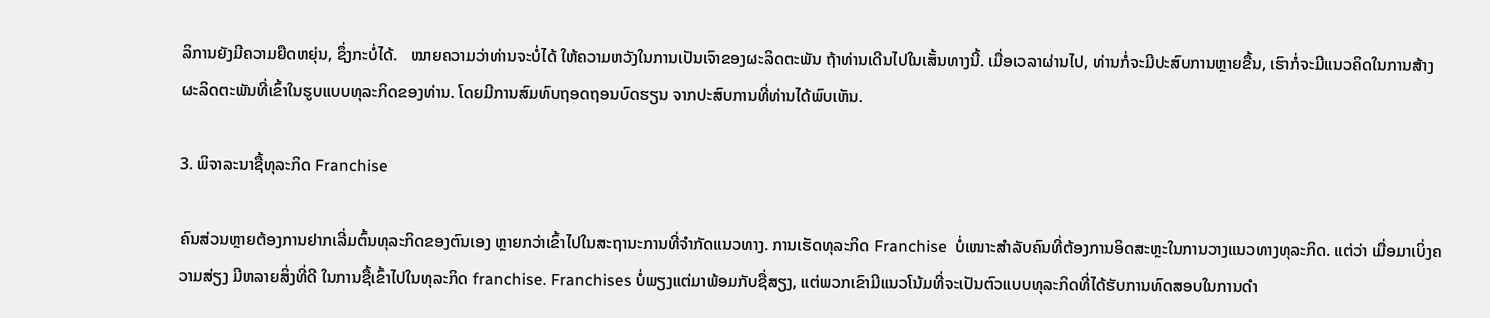ລິການຍັງມີຄວາມຍືດຫຍຸ່ນ, ຊຶ່ງກະບໍ່ໄດ້.   ໝາຍຄວາມວ່າທ່ານຈະບໍ່ໄດ້ ໃຫ້ຄວາມຫວັງໃນການເປັນເຈົາຂອງຜະລິດຕະພັນ ຖ້າທ່ານເດີນໄປໃນເສັ້ນທາງນີ້. ເມື່ອເວລາຜ່ານໄປ, ທ່ານກໍ່ຈະມີປະສົບການຫຼາຍຂື້ນ, ເຮົາກໍ່ຈະມີແນວຄິດໃນການສ້າງຜະລິດຕະພັນທີ່ເຂົ້າໃນຮູບແບບທຸລະກິດຂອງທ່ານ. ໂດຍມີການສົມທົບຖອດຖອນບົດຮຽນ ຈາກປະສົບການທີ່ທ່ານໄດ້ພົບເຫັນ.

3. ພິຈາລະນາຊື້ທຸລະກິດ Franchise

ຄົນສ່ວນຫຼາຍຕ້ອງການຢາກເລີ່ມຕົ້ນທຸລະກິດຂອງຕົນເອງ ຫຼາຍກວ່າເຂົ້າໄປໃນສະຖານະການທີ່ຈຳກັດແນວທາງ. ການເຮັດທຸລະກິດ Franchise  ບໍ່ເໜາະສໍາລັບຄົນທີ່ຕ້ອງການອິດສະຫຼະໃນການວາງແນວທາງທຸລະກິດ. ແຕ່ວ່າ ເມື່ອມາເບິ່ງຄວາມສ່ຽງ ມີຫລາຍສິ່ງທີ່ດີ ໃນການຊື້ເຂົ້າໄປໃນທຸລະກິດ franchise. Franchises ບໍ່ພຽງແຕ່ມາພ້ອມກັບຊື່ສຽງ, ແຕ່ພວກເຂົາມີແນວໂນ້ມທີ່ຈະເປັນຕົວແບບທຸລະກິດທີ່ໄດ້ຮັບການທົດສອບໃນການດຳ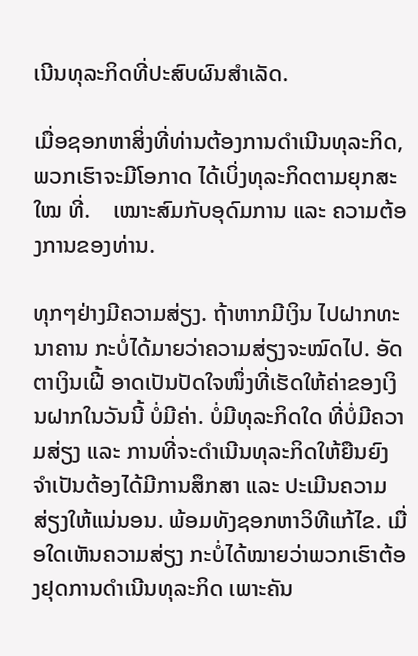ເນີນທຸລະກິດທີ່ປະສົບຜົນສຳເລັດ.

ເມື່ອຊອກຫາສິ່ງທີ່ທ່ານຕ້ອງການດຳເນີນທຸລະກິດ, ພວກເຮົາຈະມີໂອກາດ ໄດ້ເບິ່ງທຸລະກິດຕາມຍຸກສະໃໝ ທີ່.    ເໝາະສົມກັບອຸດົມການ ແລະ ຄວາມຕ້ອງການຂອງທ່ານ.

ທຸກໆຢ່າງມີຄວາມສ່ຽງ. ຖ້າຫາກມີເງິນ ໄປຝາກທະນາຄານ ກະບໍ່ໄດ້ມາຍວ່າຄວາມສ່ຽງຈະໝົດໄປ. ອັດຕາເງິນເຝີ້ ອາດເປັນປັດໃຈໜຶ່ງທີ່ເຮັດໃຫ້ຄ່າຂອງເງິນຝາກໃນວັນນີ້ ບໍ່ມີຄ່າ. ບໍ່ມີທຸລະກິດໃດ ທີ່ບໍ່ມີຄວາມສ່ຽງ ແລະ ການທີ່ຈະດຳເນີນທຸລະກິດໃຫ້ຍືນຍົງ ຈຳເປັນຕ້ອງໄດ້ມີການສຶກສາ ແລະ ປະເມີນຄວາມສ່ຽງໃຫ້ແນ່ນອນ. ພ້ອມທັງຊອກຫາວິທີແກ້ໄຂ. ເມື່ອໃດເຫັນຄວາມສ່ຽງ ກະບໍ່ໄດ້ໝາຍວ່າພວກເຮົາຕ້ອງຢຸດການດຳເນີນທຸລະກິດ ເພາະຄັນ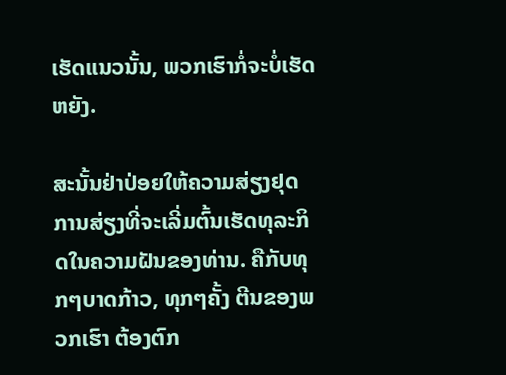ເຮັດແນວນັ້ນ, ພວກເຮົາກໍ່ຈະບໍ່ເຮັດຫຍັງ.

ສະນັ້ນຢ່າປ່ອຍໃຫ້ຄວາມສ່ຽງຢຸດການສ່ຽງທີ່ຈະເລີ່ມຕົ້ນເຮັດທຸລະກິດໃນຄວາມຝັນຂອງທ່ານ. ຄືກັບທຸກໆບາດກ້າວ, ທຸກໆຄັ້ງ ຕີນຂອງພວກເຮົາ ຕ້ອງຕົກ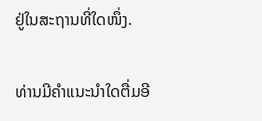ຢູ່ໃນສະຖານທີ່ໃດໜຶ່ງ.

ທ່ານມີຄຳແນະນຳໃດຕື່ມອີ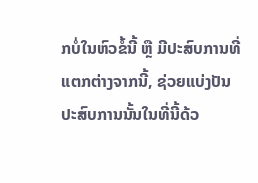ກບໍ່ໃນຫົວຂໍ້ນີ້ ຫຼື ມີປະສົບການທີ່ແຕກຕ່າງຈາກນີ້, ຊ່ວຍແບ່ງປັນປະສົບການນັ້ນໃນທີ່ນີ້ດ້ວ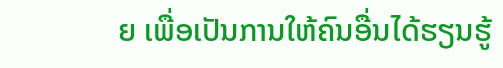ຍ ເພື່ອເປັນການໃຫ້ຄົນອື່ນໄດ້ຮຽນຮູ້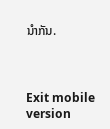ນຳກັນ.



Exit mobile version